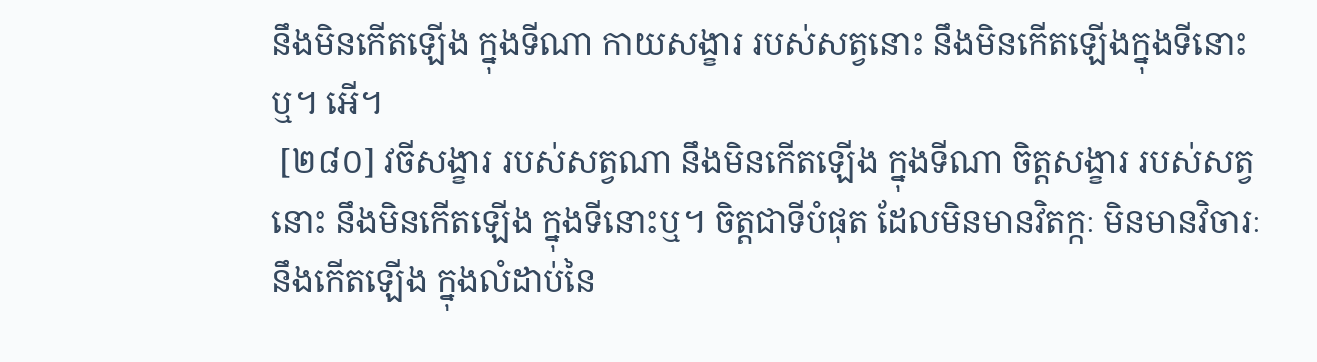នឹងមិនកើតឡើង ក្នុងទីណា កាយសង្ខារ របស់សត្វនោះ នឹងមិនកើតឡើងក្នុងទីនោះឬ។ អើ។
 [២៨០] វចីសង្ខារ របស់សត្វណា នឹងមិនកើតឡើង ក្នុងទីណា ចិត្តសង្ខារ របស់សត្វនោះ នឹងមិនកើតឡើង ក្នុងទីនោះឬ។ ចិត្តជាទីបំផុត ដែលមិនមានវិតក្កៈ មិនមានវិចារៈ នឹងកើតឡើង ក្នុងលំដាប់នៃ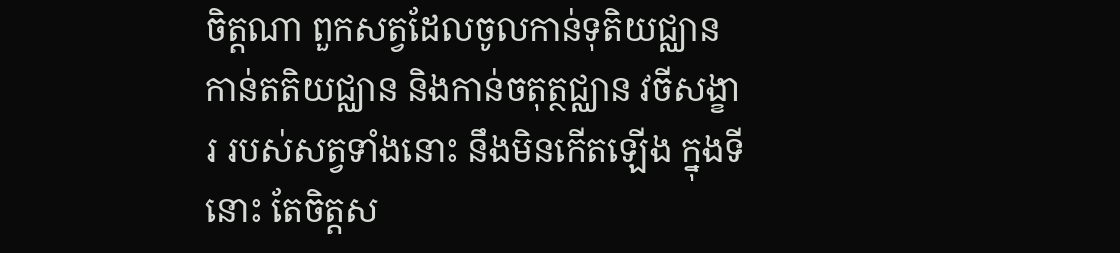ចិត្តណា ពួកសត្វដែលចូលកាន់ទុតិយជ្ឈាន កាន់តតិយជ្ឈាន និងកាន់ចតុត្ថជ្ឈាន វចីសង្ខារ របស់សត្វទាំងនោះ នឹងមិនកើតឡើង ក្នុងទីនោះ តែចិត្តស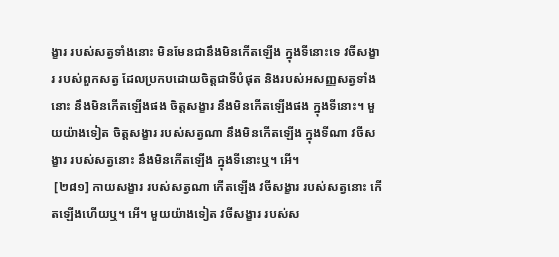ង្ខារ របស់សត្វទាំងនោះ មិនមែនជានឹងមិនកើតឡើង ក្នុងទីនោះទេ វចីសង្ខារ របស់ពួកសត្វ ដែលប្រកបដោយចិត្តជាទីបំផុត និងរបស់អសញ្ញសត្វទាំងនោះ នឹងមិនកើតឡើងផង ចិត្តសង្ខារ នឹងមិនកើតឡើងផង ក្នុងទីនោះ។ មួយយ៉ាងទៀត ចិត្តសង្ខារ របស់សត្វណា នឹងមិនកើតឡើង ក្នុងទីណា វចីសង្ខារ របស់សត្វនោះ នឹងមិនកើតឡើង ក្នុងទីនោះឬ។ អើ។
 [២៨១] កាយសង្ខារ របស់សត្វណា កើតឡើង វចីសង្ខារ របស់សត្វនោះ កើតឡើងហើយឬ។ អើ។ មួយយ៉ាងទៀត វចីសង្ខារ របស់ស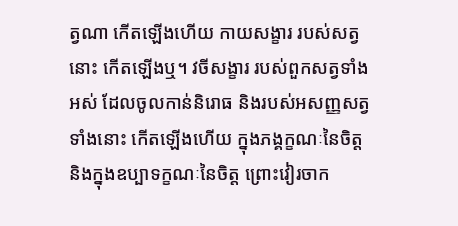ត្វណា កើតឡើងហើយ កាយសង្ខារ របស់សត្វនោះ កើតឡើងឬ។ វចីសង្ខារ របស់ពួកសត្វទាំងអស់ ដែលចូលកាន់និរោធ និងរបស់អសញ្ញសត្វទាំងនោះ កើតឡើងហើយ ក្នុងភង្គក្ខណៈនៃចិត្ត និងក្នុងឧប្បាទក្ខណៈនៃចិត្ត ព្រោះវៀរចាក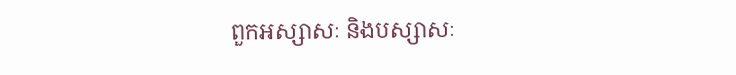ពួកអស្សាសៈ និងបស្សាសៈ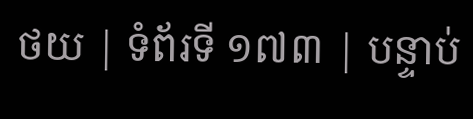ថយ | ទំព័រទី ១៧៣ | បន្ទាប់